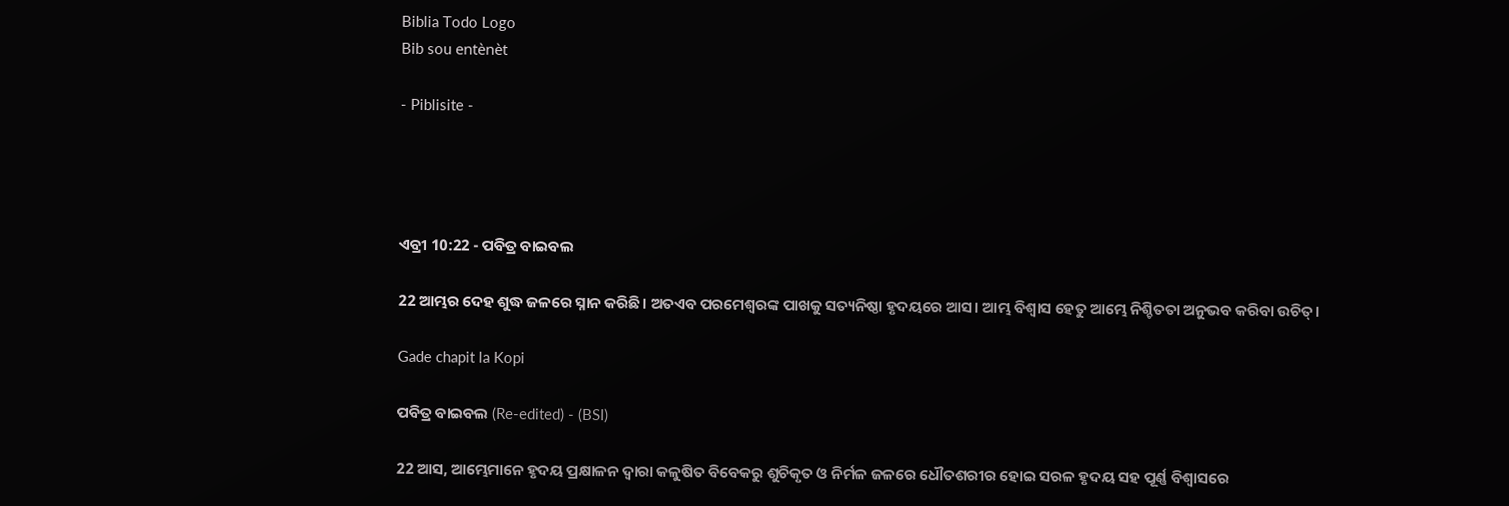Biblia Todo Logo
Bib sou entènèt

- Piblisite -




ଏବ୍ରୀ 10:22 - ପବିତ୍ର ବାଇବଲ

22 ଆମ୍ଭର ଦେହ ଶୁଦ୍ଧ ଜଳରେ ସ୍ନାନ କରିଛି। ଅତଏବ ପରମେଶ୍ୱରଙ୍କ ପାଖକୁ ସତ୍ୟନିଷ୍ଠା ହୃଦୟରେ ଆସ। ଆମ୍ଭ ବିଶ୍ୱାସ ହେତୁ ଆମ୍ଭେ ନିଶ୍ଚିତତା ଅନୁଭବ କରିବା ଉଚିତ୍।

Gade chapit la Kopi

ପବିତ୍ର ବାଇବଲ (Re-edited) - (BSI)

22 ଆସ, ଆମ୍ଭେମାନେ ହୃଦୟ ପ୍ରକ୍ଷାଳନ ଦ୍ଵାରା କଳୁଷିତ ବିବେକରୁ ଶୁଚିକୃତ ଓ ନିର୍ମଳ ଜଳରେ ଧୌତଶରୀର ହୋଇ ସରଳ ହୃଦୟ ସହ ପୂର୍ଣ୍ଣ ବିଶ୍ଵାସରେ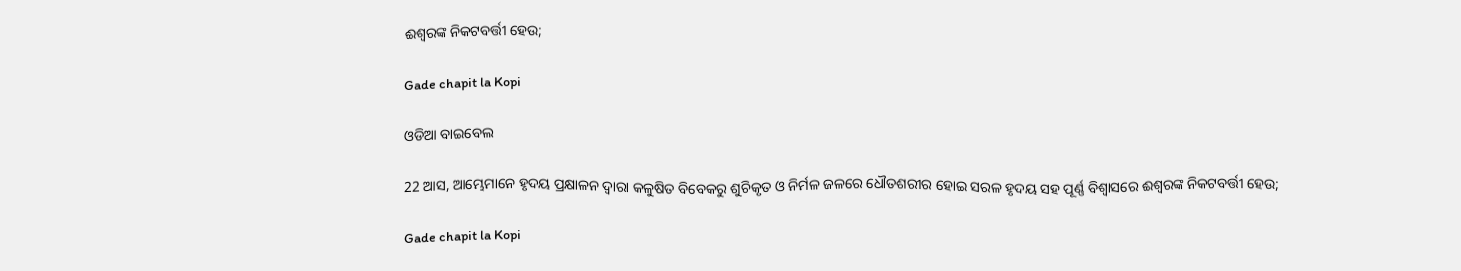ଈଶ୍ଵରଙ୍କ ନିକଟବର୍ତ୍ତୀ ହେଉ;

Gade chapit la Kopi

ଓଡିଆ ବାଇବେଲ

22 ଆସ, ଆମ୍ଭେମାନେ ହୃଦୟ ପ୍ରକ୍ଷାଳନ ଦ୍ୱାରା କଳୁଷିତ ବିବେକରୁ ଶୁଚିକୃତ ଓ ନିର୍ମଳ ଜଳରେ ଧୌତଶରୀର ହୋଇ ସରଳ ହୃଦୟ ସହ ପୂର୍ଣ୍ଣ ବିଶ୍ୱାସରେ ଈଶ୍ୱରଙ୍କ ନିକଟବର୍ତ୍ତୀ ହେଉ;

Gade chapit la Kopi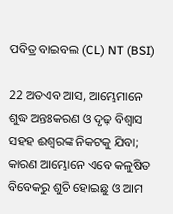ପବିତ୍ର ବାଇବଲ (CL) NT (BSI)

22 ଅତଏବ ଆସ, ଆମ୍ଭେମାନେ ଶୁଦ୍ଧ ଅନ୍ତଃକରଣ ଓ ଦୃଢ଼ ବିଶ୍ୱାସ ସହହ ଈଶ୍ୱରଙ୍କ ନିକଟକୁ ଯିବା; କାରଣ ଆମ୍ଭୋନେ ଏବେ କଳୁଷିତ ବିବେକରୁ ଶୁଚି ହୋଇଛୁ ଓ ଆମ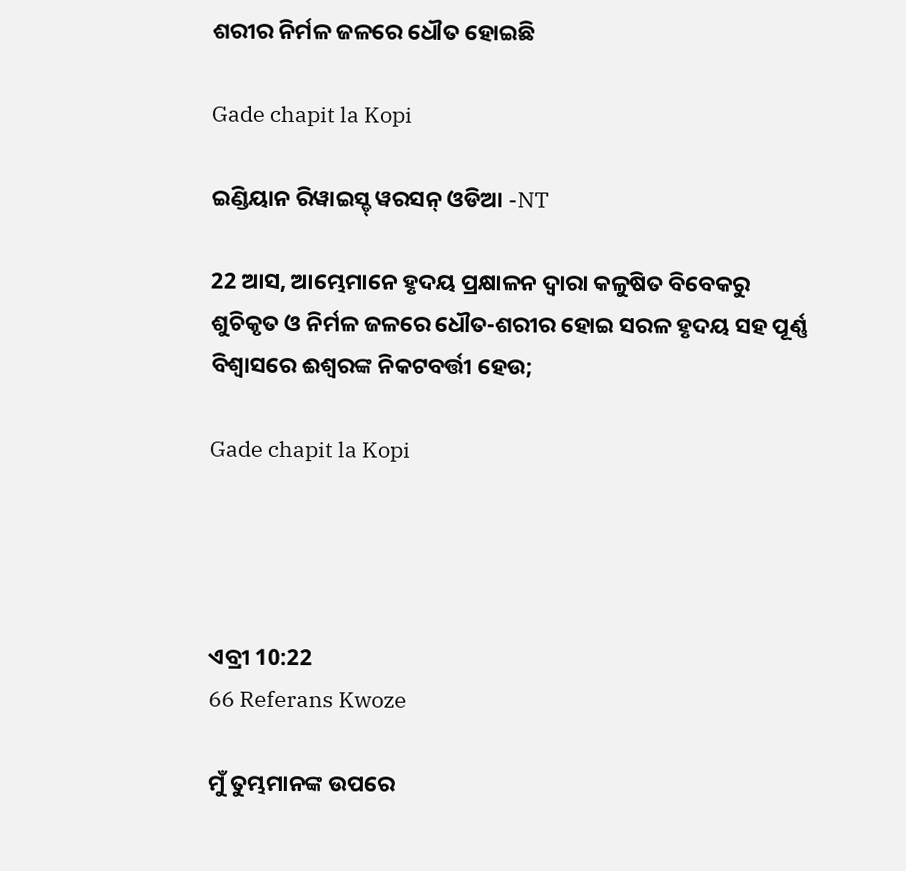ଶରୀର ନିର୍ମଳ ଜଳରେ ଧୌତ ହୋଇଛି

Gade chapit la Kopi

ଇଣ୍ଡିୟାନ ରିୱାଇସ୍ଡ୍ ୱରସନ୍ ଓଡିଆ -NT

22 ଆସ, ଆମ୍ଭେମାନେ ହୃଦୟ ପ୍ରକ୍ଷାଳନ ଦ୍ୱାରା କଳୁଷିତ ବିବେକରୁ ଶୁଚିକୃତ ଓ ନିର୍ମଳ ଜଳରେ ଧୌତ-ଶରୀର ହୋଇ ସରଳ ହୃଦୟ ସହ ପୂର୍ଣ୍ଣ ବିଶ୍ୱାସରେ ଈଶ୍ବରଙ୍କ ନିକଟବର୍ତ୍ତୀ ହେଉ;

Gade chapit la Kopi




ଏବ୍ରୀ 10:22
66 Referans Kwoze

ମୁଁ ତୁମ୍ଭମାନଙ୍କ ଉପରେ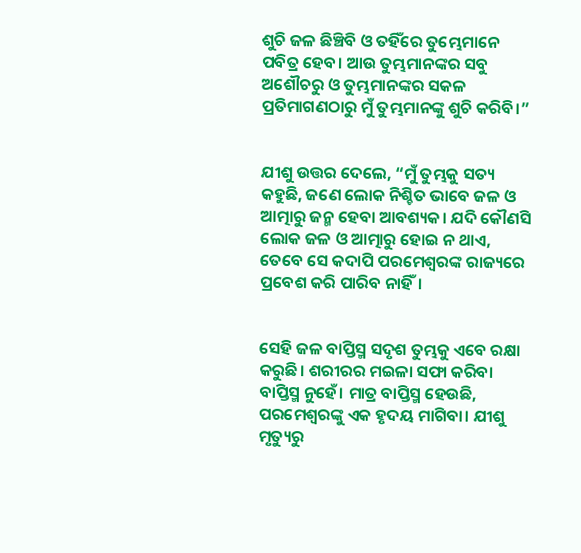ଶୁଚି ଜଳ ଛିଞ୍ଚିବି ଓ ତହିଁରେ ତୁମ୍ଭେମାନେ ପବିତ୍ର ହେବ। ଆଉ ତୁମ୍ଭମାନଙ୍କର ସବୁ ଅଶୌଚରୁ ଓ ତୁମ୍ଭମାନଙ୍କର ସକଳ ପ୍ରତିମାଗଣଠାରୁ ମୁଁ ତୁମ୍ଭମାନଙ୍କୁ ଶୁଚି କରିବି।”


ଯୀଶୁ ଉତ୍ତର ଦେଲେ, “ମୁଁ ତୁମ୍ଭକୁ ସତ୍ୟ କହୁଛି, ଜଣେ ଲୋକ ନିଶ୍ଚିତ ଭାବେ ଜଳ ଓ ଆତ୍ମାରୁ ଜନ୍ମ ହେବା ଆବଶ୍ୟକ। ଯଦି କୌଣସି ଲୋକ ଜଳ ଓ ଆତ୍ମାରୁ ହୋଇ ନ ଥାଏ, ତେବେ ସେ କଦାପି ପରମେଶ୍ୱରଙ୍କ ରାଜ୍ୟରେ ପ୍ରବେଶ କରି ପାରିବ ନାହିଁ।


ସେହି ଜଳ ବାପ୍ତିସ୍ମ ସଦୃଶ ତୁମ୍ଭକୁ ଏବେ ରକ୍ଷା କରୁଛି। ଶରୀରର ମଇଳା ସଫା କରିବା ବାପ୍ତିସ୍ମ ନୁହେଁ। ମାତ୍ର ବାପ୍ତିସ୍ମ ହେଉଛି, ପରମେଶ୍ୱରଙ୍କୁ ଏକ ହୃଦୟ ମାଗିବା। ଯୀଶୁ ମୃତ୍ୟୁରୁ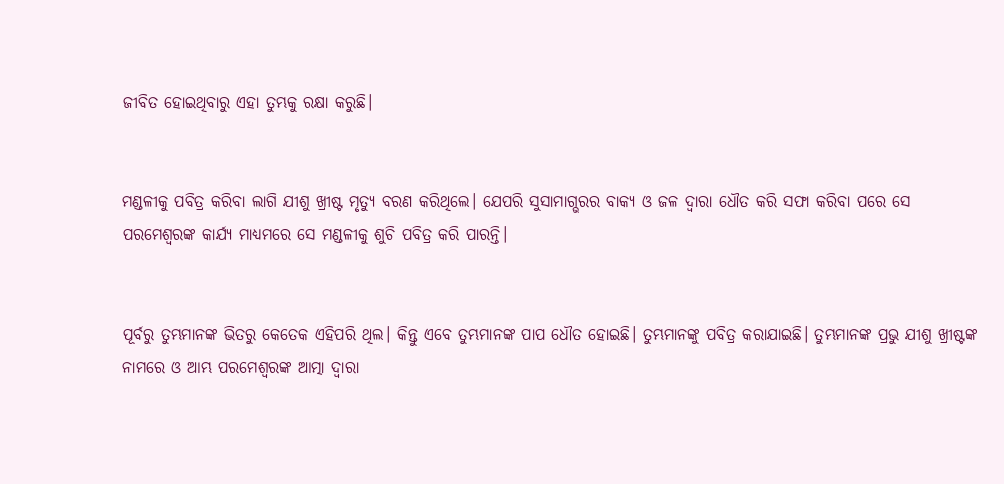ଜୀବିତ ହୋଇଥିବାରୁ ଏହା ତୁମ୍ଭକୁ ରକ୍ଷା କରୁଛି।


ମଣ୍ଡଳୀକୁ ପବିତ୍ର କରିବା ଲାଗି ଯୀଶୁ ଖ୍ରୀଷ୍ଟ ମୃତ୍ୟୁ ବରଣ କରିଥିଲେ। ଯେପରି ସୁସାମାଗ୍ଭରର ବାକ୍ୟ ଓ ଜଳ ଦ୍ୱାରା ଧୌତ କରି ସଫା କରିବା ପରେ ସେ ପରମେଶ୍ୱରଙ୍କ କାର୍ଯ୍ୟ ମାଧ୍ୟମରେ ସେ ମଣ୍ଡଳୀକୁ ଶୁଚି ପବିତ୍ର କରି ପାରନ୍ତି।


ପୂର୍ବରୁ ତୁମ୍ଭମାନଙ୍କ ଭିତରୁ କେତେକ ଏହିପରି ଥିଲ। କିନ୍ତୁ ଏବେ ତୁମ୍ଭମାନଙ୍କ ପାପ ଧୌତ ହୋଇଛି। ତୁମ୍ଭମାନଙ୍କୁ ପବିତ୍ର କରାଯାଇଛି। ତୁମ୍ଭମାନଙ୍କ ପ୍ରଭୁ ଯୀଶୁ ଖ୍ରୀଷ୍ଟଙ୍କ ନାମରେ ଓ ଆମ୍ଭ ପରମେଶ୍ୱରଙ୍କ ଆତ୍ମା ଦ୍ୱାରା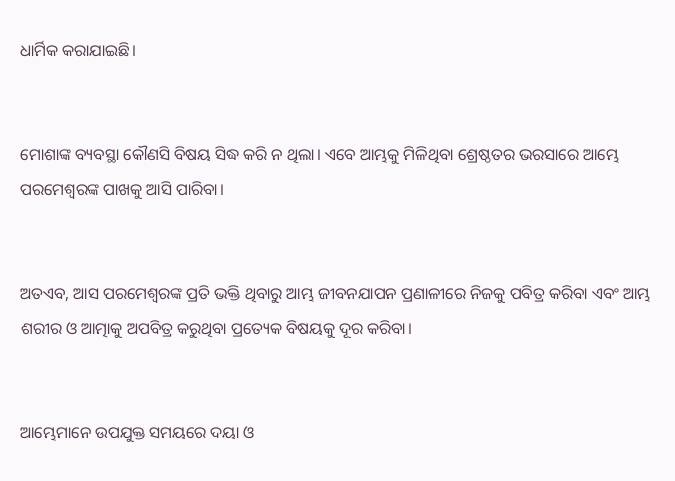ଧାର୍ମିକ କରାଯାଇଛି।


ମୋଶାଙ୍କ ବ୍ୟବସ୍ଥା କୌଣସି ବିଷୟ ସିଦ୍ଧ କରି ନ ଥିଲା। ଏବେ ଆମ୍ଭକୁ ମିଳିଥିବା ଶ୍ରେଷ୍ଠତର ଭରସାରେ ଆମ୍ଭେ ପରମେଶ୍ୱରଙ୍କ ପାଖକୁ ଆସି ପାରିବା।


ଅତଏବ, ଆସ ପରମେଶ୍ୱରଙ୍କ ପ୍ରତି ଭକ୍ତି ଥିବାରୁ ଆମ୍ଭ ଜୀବନଯାପନ ପ୍ରଣାଳୀରେ ନିଜକୁ ପବିତ୍ର କରିବା ଏବଂ ଆମ୍ଭ ଶରୀର ଓ ଆତ୍ମାକୁ ଅପବିତ୍ର କରୁଥିବା ପ୍ରତ୍ୟେକ ବିଷୟକୁ ଦୂର କରିବା।


ଆମ୍ଭେମାନେ ଉପଯୁକ୍ତ ସମୟରେ ଦୟା ଓ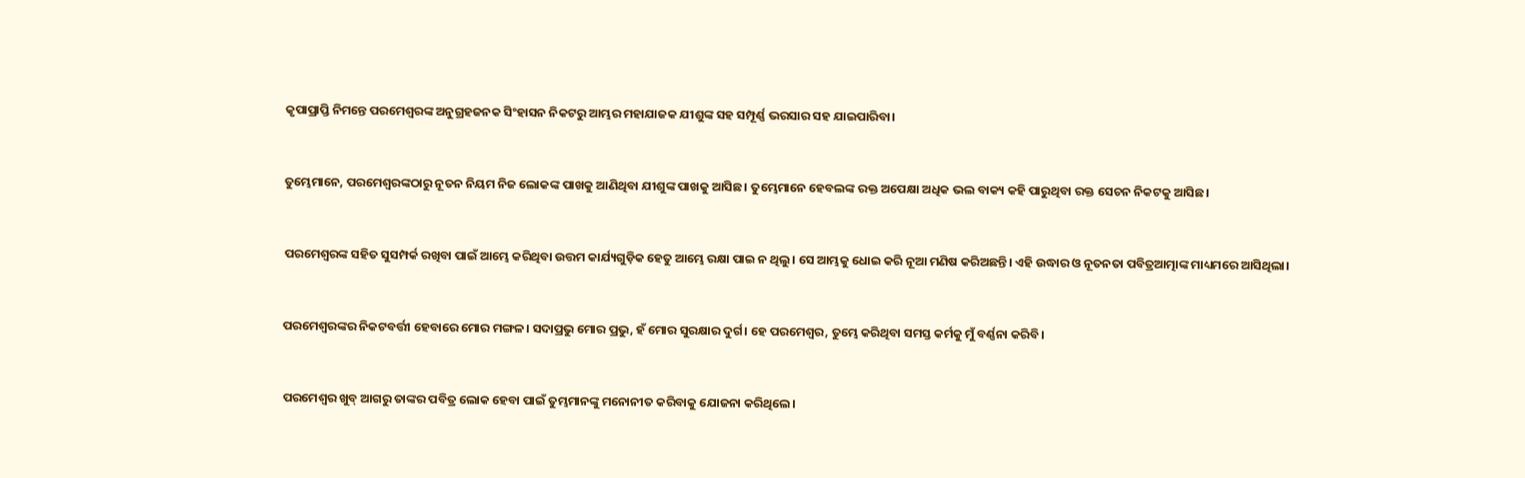କୃପାପ୍ରାପ୍ତି ନିମନ୍ତେ ପରମେଶ୍ୱରଙ୍କ ଅନୁଗ୍ରହଜନକ ସିଂହାସନ ନିକଟରୁ ଆମ୍ଭର ମହାଯାଜକ ଯୀଶୁଙ୍କ ସହ ସମ୍ପୂର୍ଣ୍ଣ ଭରସାର ସହ ଯାଇପାରିବା।


ତୁମ୍ଭେମାନେ, ପରମେଶ୍ୱରଙ୍କଠାରୁ ନୂତନ ନିୟମ ନିଜ ଲୋକଙ୍କ ପାଖକୁ ଆଣିଥିବା ଯୀଶୁଙ୍କ ପାଖକୁ ଆସିଛ। ତୁମ୍ଭେମାନେ ହେବଲଙ୍କ ରକ୍ତ ଅପେକ୍ଷା ଅଧିକ ଭଲ ବାକ୍ୟ କହି ପାରୁଥିବା ରକ୍ତ ସେଚନ ନିକଟକୁ ଆସିଛ।


ପରମେଶ୍ୱରଙ୍କ ସହିତ ସୁସମ୍ପର୍କ ରଖିବା ପାଇଁ ଆମ୍ଭେ କରିଥିବା ଉତ୍ତମ କାର୍ଯ୍ୟଗୁଡ଼ିକ ହେତୁ ଆମ୍ଭେ ରକ୍ଷା ପାଇ ନ ଥିଲୁ। ସେ ଆମ୍ଭକୁ ଧୋଇ କରି ନୂଆ ମଣିଷ କରିଅଛନ୍ତି। ଏହି ଉଦ୍ଧାର ଓ ନୂତନତା ପବିତ୍ରଆତ୍ମାଙ୍କ ମାଧ୍ୟମରେ ଆସିଥିଲା।


ପରମେଶ୍ୱରଙ୍କର ନିକଟବର୍ତ୍ତୀ ହେବାରେ ମୋର ମଙ୍ଗଳ। ସଦାପ୍ରଭୁ ମୋର ପ୍ରଭୁ, ହଁ ମୋର ସୁରକ୍ଷାର ଦୁର୍ଗ। ହେ ପରମେଶ୍ୱର, ତୁମ୍ଭେ କରିଥିବା ସମସ୍ତ କର୍ମକୁ ମୁଁ ବର୍ଣ୍ଣନା କରିବି।


ପରମେଶ୍ୱର ଖୁବ୍ ଆଗରୁ ତାଙ୍କର ପବିତ୍ର ଲୋକ ହେବା ପାଇଁ ତୁମ୍ଭମାନଙ୍କୁ ମନୋନୀତ କରିବାକୁ ଯୋଜନା କରିଥିଲେ।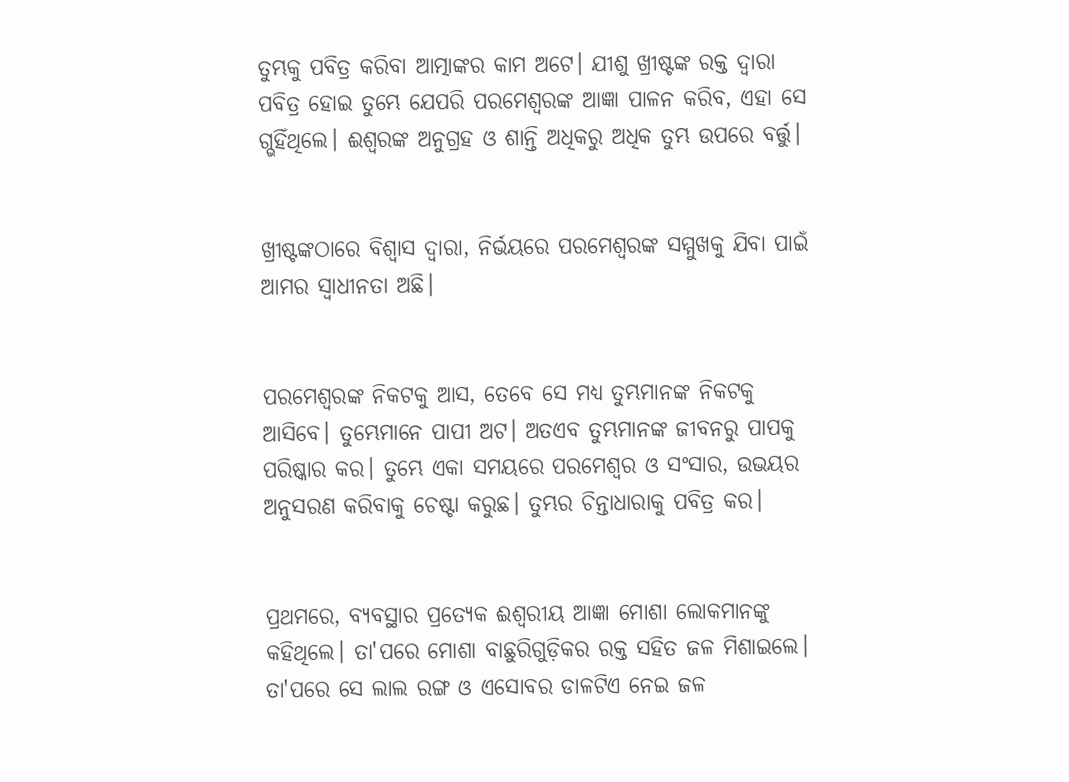ତୁମ୍ଭକୁ ପବିତ୍ର କରିବା ଆତ୍ମାଙ୍କର କାମ ଅଟେ। ଯୀଶୁ ଖ୍ରୀଷ୍ଟଙ୍କ ରକ୍ତ ଦ୍ୱାରା ପବିତ୍ର ହୋଇ ତୁମ୍ଭେ ଯେପରି ପରମେଶ୍ୱରଙ୍କ ଆଜ୍ଞା ପାଳନ କରିବ, ଏହା ସେ ଗ୍ଭହିଁଥିଲେ। ଈଶ୍ୱରଙ୍କ ଅନୁଗ୍ରହ ଓ ଶାନ୍ତି ଅଧିକରୁ ଅଧିକ ତୁମ୍ଭ ଉପରେ ବର୍ତ୍ତୁ।


ଖ୍ରୀଷ୍ଟଙ୍କଠାରେ ବିଶ୍ୱାସ ଦ୍ୱାରା, ନିର୍ଭୟରେ ପରମେଶ୍ୱରଙ୍କ ସମ୍ମୁଖକୁ ଯିବା ପାଇଁ ଆମର ସ୍ୱାଧୀନତା ଅଛି।


ପରମେଶ୍ୱରଙ୍କ ନିକଟକୁ ଆସ, ତେବେ ସେ ମଧ୍ୟ ତୁମ୍ଭମାନଙ୍କ ନିକଟକୁ ଆସିବେ। ତୁମ୍ଭେମାନେ ପାପୀ ଅଟ। ଅତଏବ ତୁମ୍ଭମାନଙ୍କ ଜୀବନରୁ ପାପକୁ ପରିଷ୍କାର କର। ତୁମ୍ଭେ ଏକା ସମୟରେ ପରମେଶ୍ୱର ଓ ସଂସାର, ଉଭୟର ଅନୁସରଣ କରିବାକୁ ଚେଷ୍ଟା କରୁଛ। ତୁମ୍ଭର ଚିନ୍ତାଧାରାକୁ ପବିତ୍ର କର।


ପ୍ରଥମରେ, ବ୍ୟବସ୍ଥାର ପ୍ରତ୍ୟେକ ଈଶ୍ୱରୀୟ ଆଜ୍ଞା ମୋଶା ଲୋକମାନଙ୍କୁ କହିଥିଲେ। ତା'ପରେ ମୋଶା ବାଛୁରିଗୁଡ଼ିକର ରକ୍ତ ସହିତ ଜଳ ମିଶାଇଲେ। ତା'ପରେ ସେ ଲାଲ ରଙ୍ଗ ଓ ଏସୋବର ଡାଳଟିଏ ନେଇ ଜଳ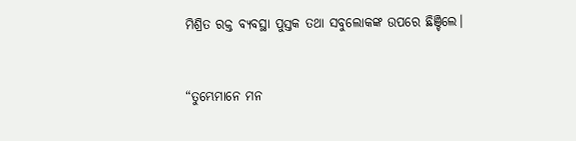ମିଶ୍ରିତ ରକ୍ତ ବ୍ୟବସ୍ଥା ପୁସ୍ତକ ତଥା ସବୁଲୋକଙ୍କ ଉପରେ ଛିଞ୍ଚିଲେ।


“ତୁମ୍ଭେମାନେ ମନ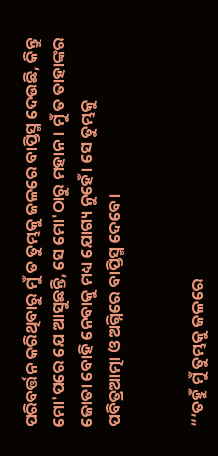ପରିବର୍ତ୍ତନ କରିଥିବାରୁ ମୁଁ ତ ତୁମ୍ଭକୁ ଜଳରେ ବାପ୍ତିସ୍ମ ଦେଉଛି, କିନ୍ତୁ ମୋ'ପରେ ଯେ ଆସୁଛନ୍ତି, ସେ ମୋ'ଠାରୁ ମହାନ। ମୁଁ ତ ତାହାଙ୍କର ଜୋତା ବୋହି ନେବାକୁ ମଧ୍ୟ ଯୋଗ୍ୟ ନୁହେଁ। ସେ ତୁମ୍ଭକୁ ପବିତ୍ରଆତ୍ମା ଓ ଅଗ୍ନିରେ ବାପ୍ତିସ୍ମ ଦେବେ।


“‘ତହୁଁ ମୁଁ ତୁମ୍ଭକୁ ଜଳରେ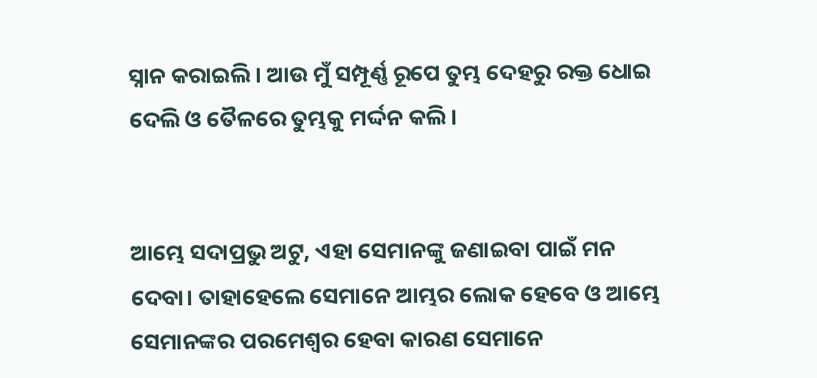ସ୍ନାନ କରାଇଲି। ଆଉ ମୁଁ ସମ୍ପୂର୍ଣ୍ଣ ରୂପେ ତୁମ୍ଭ ଦେହରୁ ରକ୍ତ ଧୋଇ ଦେଲି ଓ ତୈଳରେ ତୁମ୍ଭକୁ ମର୍ଦ୍ଦନ କଲି।


ଆମ୍ଭେ ସଦାପ୍ରଭୁ ଅଟୁ, ଏହା ସେମାନଙ୍କୁ ଜଣାଇବା ପାଇଁ ମନ ଦେବା। ତାହାହେଲେ ସେମାନେ ଆମ୍ଭର ଲୋକ ହେବେ ଓ ଆମ୍ଭେ ସେମାନଙ୍କର ପରମେଶ୍ୱର ହେବା କାରଣ ସେମାନେ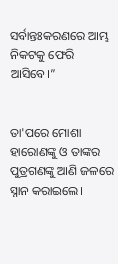ସର୍ବାନ୍ତଃକରଣରେ ଆମ୍ଭ ନିକଟକୁ ଫେରି ଆସିବେ।”


ତା'ପରେ ମୋଶା ହାରୋଣଙ୍କୁ ଓ ତାଙ୍କର ପୁତ୍ରଗଣଙ୍କୁ ଆଣି ଜଳରେ ସ୍ନାନ କରାଇଲେ।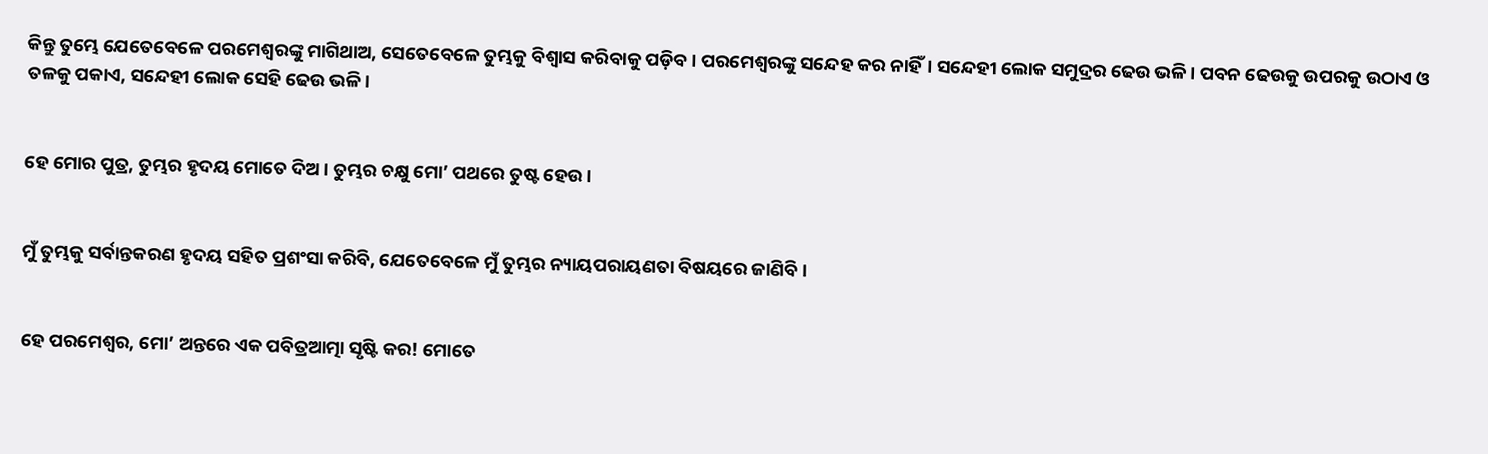କିନ୍ତୁ ତୁମ୍ଭେ ଯେତେବେଳେ ପରମେଶ୍ୱରଙ୍କୁ ମାଗିଥାଅ, ସେତେବେଳେ ତୁମ୍ଭକୁ ବିଶ୍ୱାସ କରିବାକୁ ପଡ଼ିବ। ପରମେଶ୍ୱରଙ୍କୁ ସନ୍ଦେହ କର ନାହିଁ। ସନ୍ଦେହୀ ଲୋକ ସମୁଦ୍ରର ଢେଉ ଭଳି। ପବନ ଢେଉକୁ ଉପରକୁ ଉଠାଏ ଓ ତଳକୁ ପକାଏ, ସନ୍ଦେହୀ ଲୋକ ସେହି ଢେଉ ଭଳି।


ହେ ମୋର ପୁତ୍ର, ତୁମ୍ଭର ହୃଦୟ ମୋତେ ଦିଅ। ତୁମ୍ଭର ଚକ୍ଷୁ ମୋ’ ପଥରେ ତୁଷ୍ଟ ହେଉ।


ମୁଁ ତୁମ୍ଭକୁ ସର୍ବାନ୍ତକରଣ ହୃଦୟ ସହିତ ପ୍ରଶଂସା କରିବି, ଯେତେବେଳେ ମୁଁ ତୁମ୍ଭର ନ୍ୟାୟପରାୟଣତା ବିଷୟରେ ଜାଣିବି।


ହେ ପରମେଶ୍ୱର, ମୋ’ ଅନ୍ତରେ ଏକ ପବିତ୍ରଆତ୍ମା ସୃଷ୍ଟି କର! ମୋତେ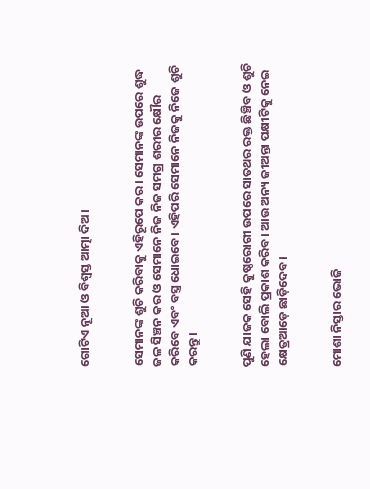ଗୋଟିଏ ନୂଆ ଓ ବିଶ୍ୱସ୍ତ ଆତ୍ମା ଦିଅ।


ସେମାନଙ୍କ ଶୁଚି କରିବାକୁ ଏହିରୂପେ କର। ସେମାନଙ୍କ ଉପରେ ଶୁଦ୍ଧ ଜଳ ସିଞ୍ଚନ କର ଓ ସେମାନେ ନିଜ ନିଜ ସମଗ୍ର ଶରୀର କ୍ଷୌର କରିବେ ଏବଂ ବସ୍ତ୍ର ଧୋଇବେ। ଏହିପରି ସେମାନେ ନିଜକୁ ନିଜେ ଶୁଚି କରନ୍ତୁ।


ପୁଣି ଯାଜକ ସେହି କୁଷ୍ଠରୋଗୀ ଉପରେ ସାତଥର ରକ୍ତ ଛିଞ୍ଚିବ ଓ ଶୁଚି ହେଲା ବୋଲି ପ୍ରକାଶ କରିବ। ଆଉ ଅନ୍ୟ ଜୀଅନ୍ତା ପକ୍ଷୀଟିକୁ ନେଇ କ୍ଷେତ୍ରଆଡ଼େ ଛାଡ଼ିଦେବ।


ମୋଶା ନିସ୍ତାର ଭୋଜି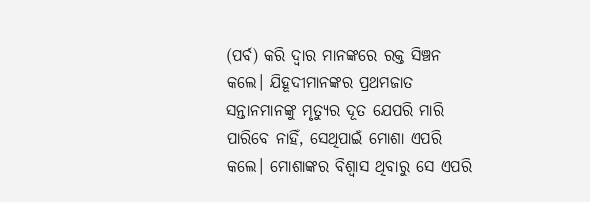(ପର୍ବ) କରି ଦ୍ୱାର ମାନଙ୍କରେ ରକ୍ତ ସିଞ୍ଚନ କଲେ। ଯିହୂଦୀମାନଙ୍କର ପ୍ରଥମଜାତ ସନ୍ତାନମାନଙ୍କୁ ମୃତ୍ୟୁର ଦୂତ ଯେପରି ମାରି ପାରିବେ ନାହିଁ, ସେଥିପାଇଁ ମୋଶା ଏପରି କଲେ। ମୋଶାଙ୍କର ବିଶ୍ୱାସ ଥିବାରୁ ସେ ଏପରି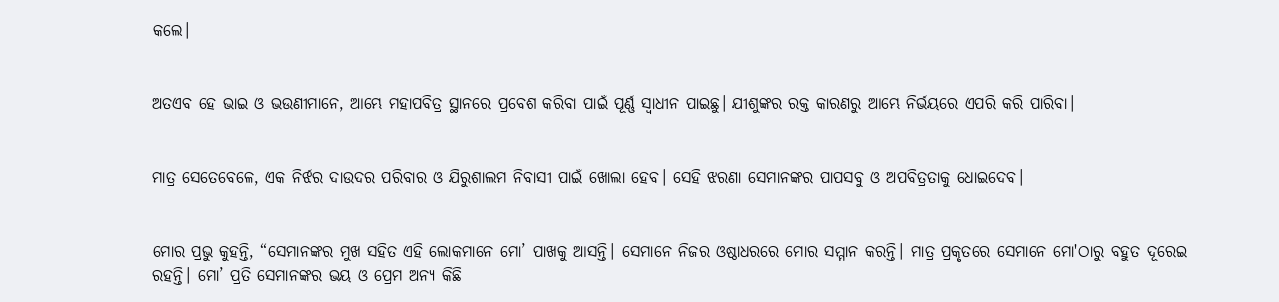କଲେ।


ଅତଏବ ହେ ଭାଇ ଓ ଭଉଣୀମାନେ, ଆମ୍ଭେ ମହାପବିତ୍ର ସ୍ଥାନରେ ପ୍ରବେଶ କରିବା ପାଇଁ ପୂର୍ଣ୍ଣ ସ୍ୱାଧୀନ ପାଇଛୁ। ଯୀଶୁଙ୍କର ରକ୍ତ କାରଣରୁ ଆମ୍ଭେ ନିର୍ଭୟରେ ଏପରି କରି ପାରିବା।


ମାତ୍ର ସେତେବେଳେ, ଏକ ନିର୍ଝର ଦାଉଦର ପରିବାର ଓ ଯିରୁଶାଲମ ନିବାସୀ ପାଇଁ ଖୋଲା ହେବ। ସେହି ଝରଣା ସେମାନଙ୍କର ପାପସବୁ ଓ ଅପବିତ୍ରତାକୁ ଧୋଇଦେବ।


ମୋର ପ୍ରଭୁ କୁହନ୍ତି, “ସେମାନଙ୍କର ମୁଖ ସହିତ ଏହି ଲୋକମାନେ ମୋ’ ପାଖକୁ ଆସନ୍ତି। ସେମାନେ ନିଜର ଓଷ୍ଠାଧରରେ ମୋର ସମ୍ମାନ କରନ୍ତି। ମାତ୍ର ପ୍ରକୃତରେ ସେମାନେ ମୋ'ଠାରୁ ବହୁତ ଦୂରେଇ ରହନ୍ତି। ମୋ’ ପ୍ରତି ସେମାନଙ୍କର ଭୟ ଓ ପ୍ରେମ ଅନ୍ୟ କିଛି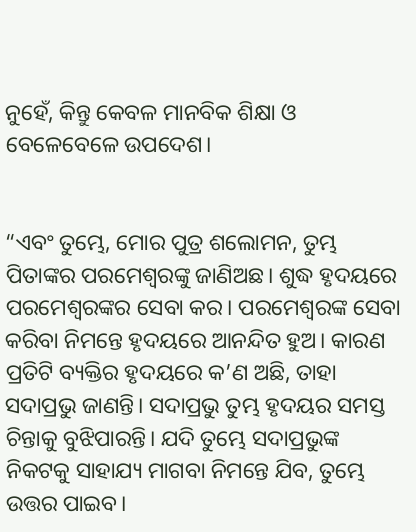ନୁହେଁ, କିନ୍ତୁ କେବଳ ମାନବିକ ଶିକ୍ଷା ଓ ବେଳେବେଳେ ଉପଦେଶ।


“ଏବଂ ତୁମ୍ଭେ, ମୋର ପୁତ୍ର ଶଲୋମନ, ତୁମ୍ଭ ପିତାଙ୍କର ପରମେଶ୍ୱରଙ୍କୁ ଜାଣିଅଛ। ଶୁଦ୍ଧ ହୃଦୟରେ ପରମେଶ୍ୱରଙ୍କର ସେବା କର। ପରମେଶ୍ୱରଙ୍କ ସେବା କରିବା ନିମନ୍ତେ ହୃଦୟରେ ଆନନ୍ଦିତ ହୁଅ। କାରଣ ପ୍ରତିଟି ବ୍ୟକ୍ତିର ହୃଦୟରେ କ’ଣ ଅଛି, ତାହା ସଦାପ୍ରଭୁ ଜାଣନ୍ତି। ସଦାପ୍ରଭୁ ତୁମ୍ଭ ହୃଦୟର ସମସ୍ତ ଚିନ୍ତାକୁ ବୁଝିପାରନ୍ତି। ଯଦି ତୁମ୍ଭେ ସଦାପ୍ରଭୁଙ୍କ ନିକଟକୁ ସାହାଯ୍ୟ ମାଗବା ନିମନ୍ତେ ଯିବ, ତୁମ୍ଭେ ଉତ୍ତର ପାଇବ।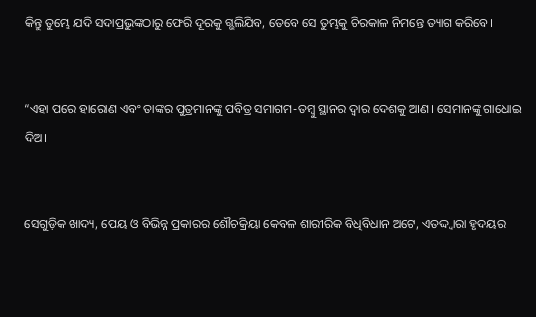କିନ୍ତୁ ତୁମ୍ଭେ ଯଦି ସଦାପ୍ରଭୁଙ୍କଠାରୁ ଫେରି ଦୂରକୁ ଗ୍ଭଲିଯିବ, ତେବେ ସେ ତୁମ୍ଭକୁ ଚିରକାଳ ନିମନ୍ତେ ତ୍ୟାଗ କରିବେ।


“ଏହା ପରେ ହାରୋଣ ଏବଂ ତାଙ୍କର ପୁତ୍ରମାନଙ୍କୁ ପବିତ୍ର ସମାଗମ-ତମ୍ବୁ ସ୍ଥାନର ଦ୍ୱାର ଦେଶକୁ ଆଣ। ସେମାନଙ୍କୁ ଗାଧୋଇ ଦିଅ।


ସେଗୁଡ଼ିକ ଖାଦ୍ୟ, ପେୟ ଓ ବିଭିନ୍ନ ପ୍ରକାରର ଶୌଚକ୍ରିୟା କେବଳ ଶାରୀରିକ ବିଧିବିଧାନ ଅଟେ, ଏତଦ୍ଦ୍ୱାରା ହୃଦୟର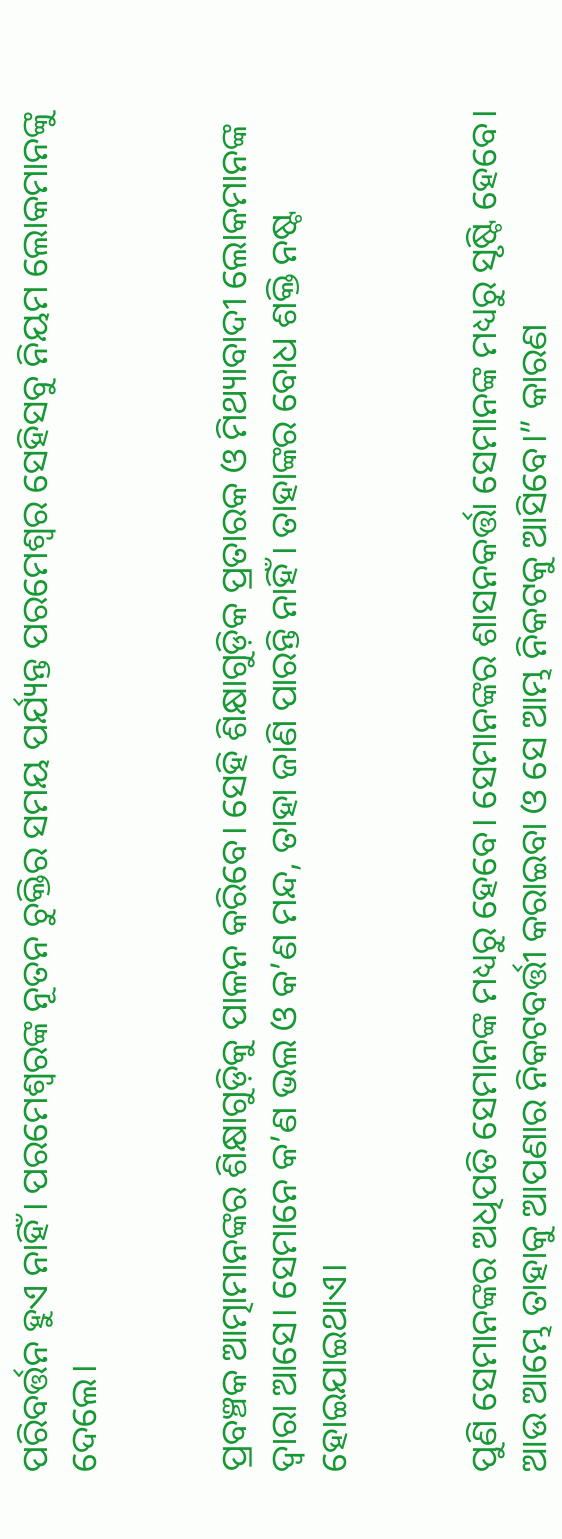ପରିବର୍ତ୍ତନ ହୁଏ ନାହିଁ। ପରମେଶ୍ୱରଙ୍କ ନୂତନ ଚୁକ୍ତିର ସମୟ ପର୍ଯ୍ୟନ୍ତ ପରମେଶ୍ୱର ସେହିସବୁ ନିୟମ ଲୋକମାନଙ୍କୁ ଦେଲେ।


ପ୍ରବଞ୍ଚକ ଆତ୍ମାମାନଙ୍କର ଶିକ୍ଷାଗୁଡ଼ିକୁ ପାଳନ କରିବେ। ସେହି ଶିକ୍ଷାଗୁଡ଼ିକ ପ୍ରତାରକ ଓ ମିଥ୍ୟାବାଦୀ ଲୋକମାନଙ୍କ ଦ୍ୱାରା ଆସେ। ସେମାନେ କ’ଣ ଭଲ ଓ କ’ଣ ମନ୍ଦ, ତାହା ଜାଣି ପାରନ୍ତି ନାହିଁ। ତାହାଙ୍କର ବୋଧ ଶକ୍ତି ନଷ୍ଟ ହୋଇଯାଇଥାଏ।


ପୁଣି ସେମାନଙ୍କର ଅଧିପତି ସେମାନଙ୍କ ମଧ୍ୟରୁ ହେବେ। ସେମାନଙ୍କର ଶାସନକର୍ତ୍ତା ସେମାନଙ୍କ ମଧ୍ୟରୁ ସୃଷ୍ଟି ହେବେ। ଆଉ ଆମ୍ଭେ ତାହାକୁ ଆପଣାର ନିକଟବର୍ତ୍ତୀ କରାଇବା ଓ ସେ ଆମ୍ଭ ନିକଟକୁ ଆସିବେ।” କାରଣ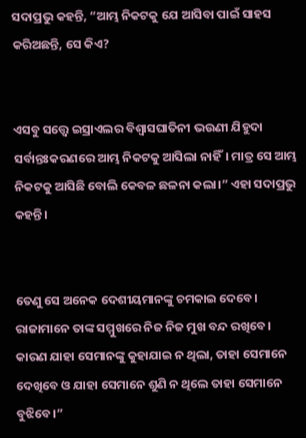ସଦାପ୍ରଭୁ କହନ୍ତି, “ଆମ୍ଭ ନିକଟକୁ ଯେ ଆସିବା ପାଇଁ ସାହସ କରିଅଛନ୍ତି, ସେ କିଏ?


ଏସବୁ ସତ୍ତ୍ୱେ ଇସ୍ରାଏଲର ବିଶ୍ୱାସଘାତିନୀ ଭଉଣୀ ଯିହୁଦା ସର୍ବାନ୍ତଃକରଣରେ ଆମ୍ଭ ନିକଟକୁ ଆସିଲା ନାହିଁ। ମାତ୍ର ସେ ଆମ୍ଭ ନିକଟକୁ ଆସିଛି ବୋଲି କେବଳ ଛଳନା କଲା।” ଏହା ସଦାପ୍ରଭୁ କହନ୍ତି।


ତେଣୁ ସେ ଅନେକ ଦେଶୀୟମାନଙ୍କୁ ଚମକାଇ ଦେବେ। ରାଜାମାନେ ତାଙ୍କ ସମ୍ମୁଖରେ ନିଜ ନିଜ ମୁଖ ବନ୍ଦ ରଖିବେ। କାରଣ ଯାହା ସେମାନଙ୍କୁ କୁହାଯାଇ ନ ଥିଲା, ତାହା ସେମାନେ ଦେଖିବେ ଓ ଯାହା ସେମାନେ ଶୁଣି ନ ଥିଲେ ତାହା ସେମାନେ ବୁଝିବେ।”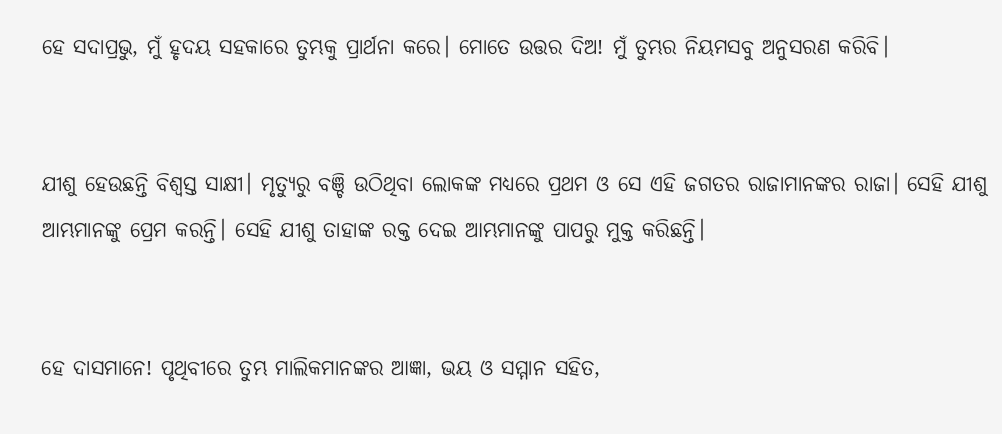ହେ ସଦାପ୍ରଭୁ, ମୁଁ ହୃଦୟ ସହକାରେ ତୁମ୍ଭକୁ ପ୍ରାର୍ଥନା କରେ। ମୋତେ ଉତ୍ତର ଦିଅ! ମୁଁ ତୁମ୍ଭର ନିୟମସବୁ ଅନୁସରଣ କରିବି।


ଯୀଶୁ ହେଉଛନ୍ତି ବିଶ୍ୱସ୍ତ ସାକ୍ଷୀ। ମୃତ୍ୟୁରୁ ବଞ୍ଚି ଉଠିଥିବା ଲୋକଙ୍କ ମଧ୍ୟରେ ପ୍ରଥମ ଓ ସେ ଏହି ଜଗତର ରାଜାମାନଙ୍କର ରାଜା। ସେହି ଯୀଶୁ ଆମ୍ଭମାନଙ୍କୁ ପ୍ରେମ କରନ୍ତି। ସେହି ଯୀଶୁ ତାହାଙ୍କ ରକ୍ତ ଦେଇ ଆମ୍ଭମାନଙ୍କୁ ପାପରୁ ମୁକ୍ତ କରିଛନ୍ତି।


ହେ ଦାସମାନେ! ପୃଥିବୀରେ ତୁମ୍ଭ ମାଲିକମାନଙ୍କର ଆଜ୍ଞା, ଭୟ ଓ ସମ୍ମାନ ସହିତ,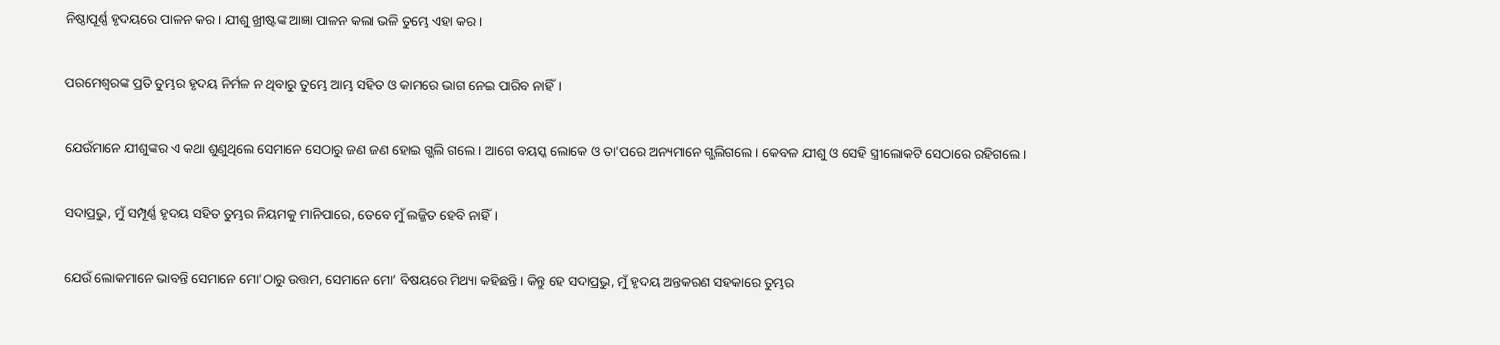ନିଷ୍ଠାପୂର୍ଣ୍ଣ ହୃଦୟରେ ପାଳନ କର। ଯୀଶୁ ଖ୍ରୀଷ୍ଟଙ୍କ ଆଜ୍ଞା ପାଳନ କଲା ଭଳି ତୁମ୍ଭେ ଏହା କର।


ପରମେଶ୍ୱରଙ୍କ ପ୍ରତି ତୁମ୍ଭର ହୃଦୟ ନିର୍ମଳ ନ ଥିବାରୁ ତୁମ୍ଭେ ଆମ୍ଭ ସହିତ ଓ କାମରେ ଭାଗ ନେଇ ପାରିବ ନାହିଁ।


ଯେଉଁମାନେ ଯୀଶୁଙ୍କର ଏ କଥା ଶୁଣୁଥିଲେ ସେମାନେ ସେଠାରୁ ଜଣ ଜଣ ହୋଇ ଗ୍ଭଲି ଗଲେ। ଆଗେ ବୟସ୍କ ଲୋକେ ଓ ତା'ପରେ ଅନ୍ୟମାନେ ଗ୍ଭଲିଗଲେ। କେବଳ ଯୀଶୁ ଓ ସେହି ସ୍ତ୍ରୀଲୋକଟି ସେଠାରେ ରହିଗଲେ।


ସଦାପ୍ରଭୁ, ମୁଁ ସମ୍ପୂର୍ଣ୍ଣ ହୃଦୟ ସହିତ ତୁମ୍ଭର ନିୟମକୁ ମାନିପାରେ, ତେବେ ମୁଁ ଲଜ୍ଜିତ ହେବି ନାହିଁ।


ଯେଉଁ ଲୋକମାନେ ଭାବନ୍ତି ସେମାନେ ମୋ'ଠାରୁ ଉତ୍ତମ, ସେମାନେ ମୋ’ ବିଷୟରେ ମିଥ୍ୟା କହିଛନ୍ତି। କିନ୍ତୁ ହେ ସଦାପ୍ରଭୁ, ମୁଁ ହୃଦୟ ଅନ୍ତକରଣ ସହକାରେ ତୁମ୍ଭର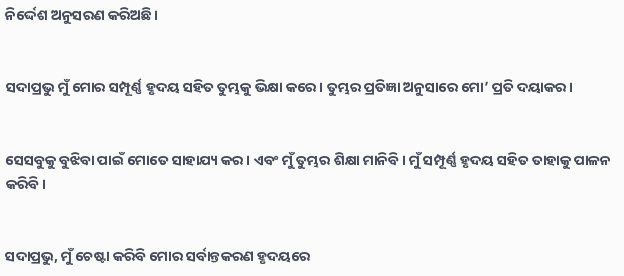ନିର୍ଦ୍ଦେଶ ଅନୁସରଣ କରିଅଛି।


ସଦାପ୍ରଭୁ ମୁଁ ମୋର ସମ୍ପୂର୍ଣ୍ଣ ହୃଦୟ ସହିତ ତୁମ୍ଭକୁ ଭିକ୍ଷା କରେ। ତୁମ୍ଭର ପ୍ରତିଜ୍ଞା ଅନୁସାରେ ମୋ’ ପ୍ରତି ଦୟାକର।


ସେସବୁକୁ ବୁଝିବା ପାଇଁ ମୋତେ ସାହାଯ୍ୟ କର। ଏବଂ ମୁଁ ତୁମ୍ଭର ଶିକ୍ଷା ମାନିବି। ମୁଁ ସମ୍ପୂର୍ଣ୍ଣ ହୃଦୟ ସହିତ ତାହାକୁ ପାଳନ କରିବି।


ସଦାପ୍ରଭୁ, ମୁଁ ଚେଷ୍ଟା କରିବି ମୋର ସର୍ବାନ୍ତକରଣ ହୃଦୟରେ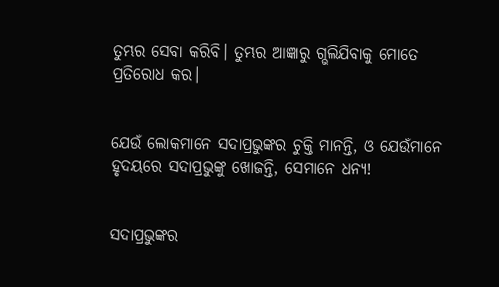ତୁମ୍ଭର ସେବା କରିବି। ତୁମ୍ଭର ଆଜ୍ଞାରୁ ଗ୍ଭଲିଯିବାକୁ ମୋତେ ପ୍ରତିରୋଧ କର।


ଯେଉଁ ଲୋକମାନେ ସଦାପ୍ରଭୁଙ୍କର ଚୁକ୍ତି ମାନନ୍ତି, ଓ ଯେଉଁମାନେ ହୃଦୟରେ ସଦାପ୍ରଭୁଙ୍କୁ ଖୋଜନ୍ତି, ସେମାନେ ଧନ୍ୟ!


ସଦାପ୍ରଭୁଙ୍କର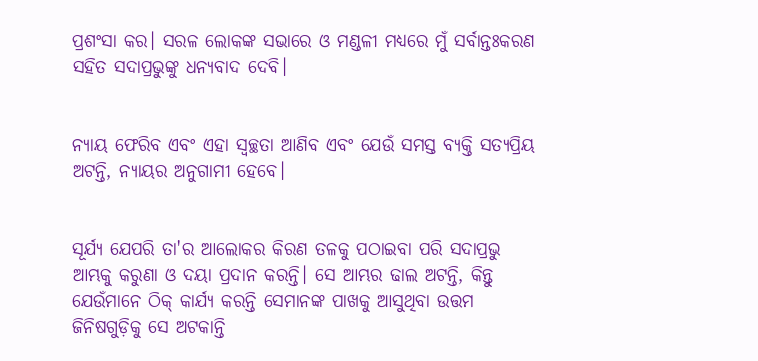ପ୍ରଶଂସା କର। ସରଳ ଲୋକଙ୍କ ସଭାରେ ଓ ମଣ୍ଡଳୀ ମଧ୍ୟରେ ମୁଁ ସର୍ବାନ୍ତଃକରଣ ସହିତ ସଦାପ୍ରଭୁଙ୍କୁ ଧନ୍ୟବାଦ ଦେବି।


ନ୍ୟାୟ ଫେରିବ ଏବଂ ଏହା ସ୍ୱଚ୍ଛତା ଆଣିବ ଏବଂ ଯେଉଁ ସମସ୍ତ ବ୍ୟକ୍ତି ସତ୍ୟପ୍ରିୟ ଅଟନ୍ତି, ନ୍ୟାୟର ଅନୁଗାମୀ ହେବେ।


ସୂର୍ଯ୍ୟ ଯେପରି ତା'ର ଆଲୋକର କିରଣ ତଳକୁ ପଠାଇବା ପରି ସଦାପ୍ରଭୁ ଆମ୍ଭକୁ କରୁଣା ଓ ଦୟା ପ୍ରଦାନ କରନ୍ତି। ସେ ଆମ୍ଭର ଢାଲ ଅଟନ୍ତି, କିନ୍ତୁ ଯେଉଁମାନେ ଠିକ୍ କାର୍ଯ୍ୟ କରନ୍ତି ସେମାନଙ୍କ ପାଖକୁ ଆସୁଥିବା ଉତ୍ତମ ଜିନିଷଗୁଡ଼ିକୁ ସେ ଅଟକାନ୍ତି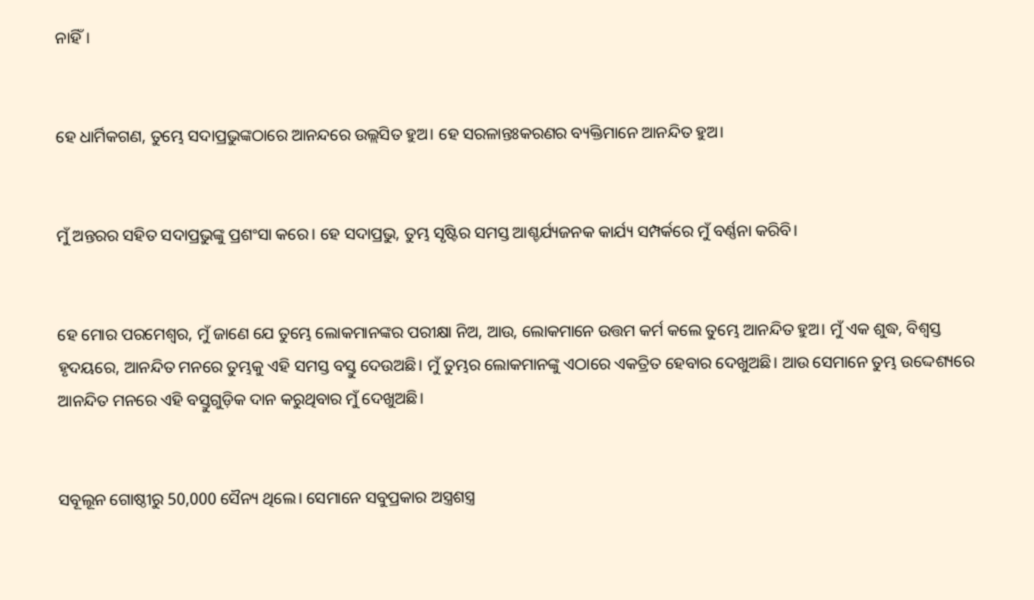ନାହିଁ।


ହେ ଧାର୍ମିକଗଣ, ତୁମ୍ଭେ ସଦାପ୍ରଭୁଙ୍କଠାରେ ଆନନ୍ଦରେ ଉଲ୍ଲସିତ ହୁଅ। ହେ ସରଳାନ୍ତଃକରଣର ବ୍ୟକ୍ତିମାନେ ଆନନ୍ଦିତ ହୁଅ।


ମୁଁ ଅନ୍ତରର ସହିତ ସଦାପ୍ରଭୁଙ୍କୁ ପ୍ରଶଂସା କରେ। ହେ ସଦାପ୍ରଭୁ, ତୁମ୍ଭ ସୃଷ୍ଟିର ସମସ୍ତ ଆଶ୍ଚର୍ଯ୍ୟଜନକ କାର୍ଯ୍ୟ ସମ୍ପର୍କରେ ମୁଁ ବର୍ଣ୍ଣନା କରିବି।


ହେ ମୋର ପରମେଶ୍ୱର, ମୁଁ ଜାଣେ ଯେ ତୁମ୍ଭେ ଲୋକମାନଙ୍କର ପରୀକ୍ଷା ନିଅ, ଆଉ, ଲୋକମାନେ ଉତ୍ତମ କର୍ମ କଲେ ତୁମ୍ଭେ ଆନନ୍ଦିତ ହୁଅ। ମୁଁ ଏକ ଶୁଦ୍ଧ, ବିଶ୍ୱସ୍ତ ହୃଦୟରେ, ଆନନ୍ଦିତ ମନରେ ତୁମ୍ଭକୁ ଏହି ସମସ୍ତ ବସ୍ତୁ ଦେଉଅଛି। ମୁଁ ତୁମ୍ଭର ଲୋକମାନଙ୍କୁ ଏଠାରେ ଏକତ୍ରିତ ହେବାର ଦେଖୁଅଛି। ଆଉ ସେମାନେ ତୁମ୍ଭ ଉଦ୍ଦେଶ୍ୟରେ ଆନନ୍ଦିତ ମନରେ ଏହି ବସ୍ତୁଗୁଡ଼ିକ ଦାନ କରୁଥିବାର ମୁଁ ଦେଖୁଅଛି।


ସବୂଲୂନ ଗୋଷ୍ଠୀରୁ 50,000 ସୈନ୍ୟ ଥିଲେ। ସେମାନେ ସବୁପ୍ରକାର ଅସ୍ତ୍ରଶସ୍ତ୍ର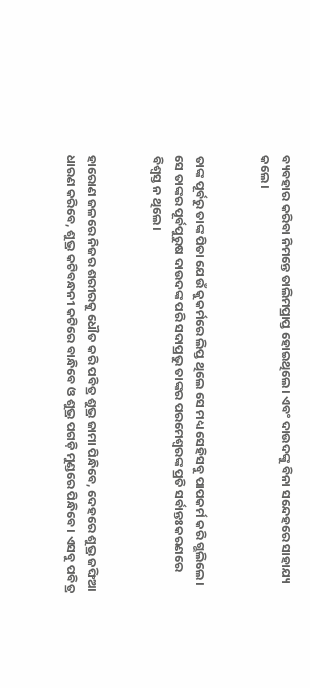ବ୍ୟବହାର କରିବା ନିମନ୍ତେ ତାଲିମପ୍ରାପ୍ତ ହୋଇଥିଲେ। ଏବଂ ଦାଉଦଙ୍କୁ ବିନା ସନ୍ଦେହରେ ସାହାଯ୍ୟ କଲେ।


ତାଙ୍କ ପୂର୍ବରୁ ତାଙ୍କ ପିତା ଯେଉଁ କୁକର୍ମରେ ଲିପ୍ତ ଥିଲେ ସେ ମଧ୍ୟ ସେହିସବୁ ପାପକର୍ମ କରି ଗ୍ଭଲିଲେ। ସେ ତାଙ୍କର ପୂର୍ବପୁରୁଷ ଦାଉଦଙ୍କ ପରି ସଦାପ୍ରଭୁ ତାଙ୍କର ପରମେଶ୍ୱରଙ୍କ ପ୍ରତି ସର୍ବାନ୍ତଃକରଣରେ ବିଶ୍ୱସ୍ତ ନ ଥିଲେ।


ହାରୋଣ ଜଳରେ ନିଜର ଶରୀରକୁ ଧୌତ କରି ପବିତ୍ର ଶୁଭ୍ର ଜାମା ପିନ୍ଧିବେ, ଦେହରେ ଶୁଭ୍ର ଜଙ୍ଘିଆ ଧାରଣ କରିବେ, ଶୁଭ୍ର କଟିବନ୍ଧନୀ କଟିରେ ବାନ୍ଧିବେ ଓ ଶୁଭ୍ର ପଗଡ଼ି ମୁଣ୍ଡରେ ପିନ୍ଧିବେ। ଏସବୁ ପବିତ୍ର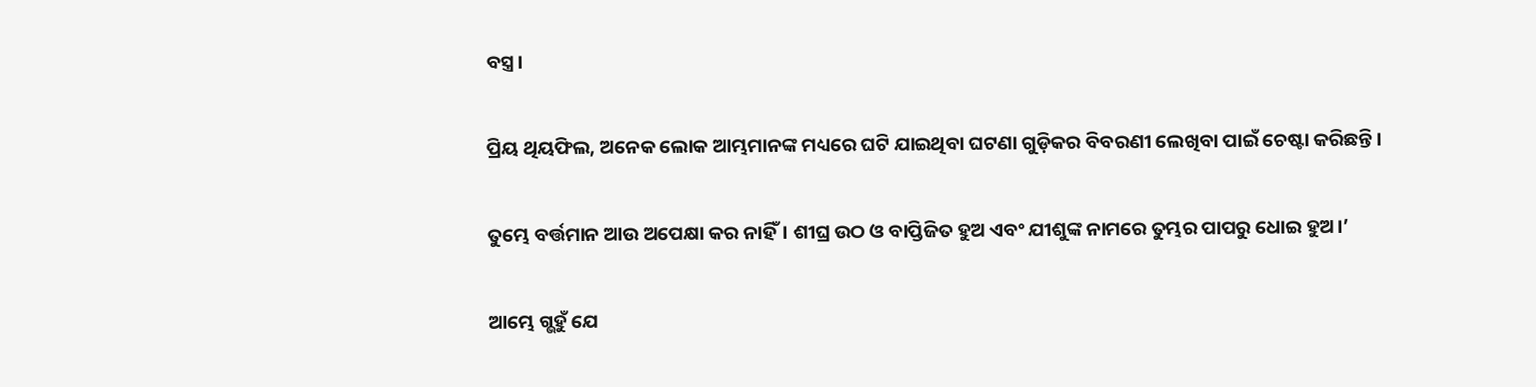ବସ୍ତ୍ର।


ପ୍ରିୟ ଥିୟଫିଲ, ଅନେକ ଲୋକ ଆମ୍ଭମାନଙ୍କ ମଧ୍ୟରେ ଘଟି ଯାଇଥିବା ଘଟଣା ଗୁଡ଼ିକର ବିବରଣୀ ଲେଖିବା ପାଇଁ ଚେଷ୍ଟା କରିଛନ୍ତି।


ତୁମ୍ଭେ ବର୍ତ୍ତମାନ ଆଉ ଅପେକ୍ଷା କର ନାହିଁ। ଶୀଘ୍ର ଉଠ ଓ ବାପ୍ତିଜିତ ହୁଅ ଏବଂ ଯୀଶୁଙ୍କ ନାମରେ ତୁମ୍ଭର ପାପରୁ ଧୋଇ ହୁଅ।’


ଆମ୍ଭେ ଗ୍ଭହୁଁ ଯେ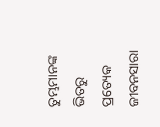ତୁମ୍ଭମାନଙ୍କ ଭିତରୁ ପ୍ରତ୍ୟେକ ଜୀବନସାରା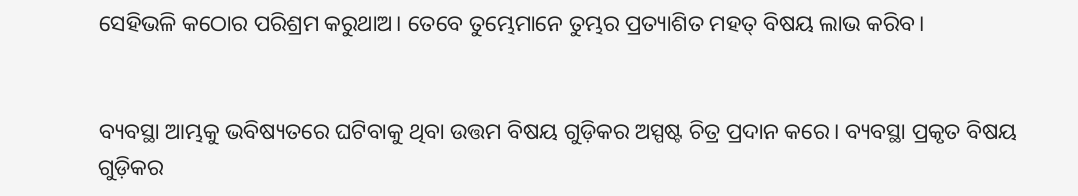ସେହିଭଳି କଠୋର ପରିଶ୍ରମ କରୁଥାଅ। ତେବେ ତୁମ୍ଭେମାନେ ତୁମ୍ଭର ପ୍ରତ୍ୟାଶିତ ମହତ୍ ବିଷୟ ଲାଭ କରିବ।


ବ୍ୟବସ୍ଥା ଆମ୍ଭକୁ ଭବିଷ୍ୟତରେ ଘଟିବାକୁ ଥିବା ଉତ୍ତମ ବିଷୟ ଗୁଡ଼ିକର ଅସ୍ପଷ୍ଟ ଚିତ୍ର ପ୍ରଦାନ କରେ। ବ୍ୟବସ୍ଥା ପ୍ରକୃତ ବିଷୟ ଗୁଡ଼ିକର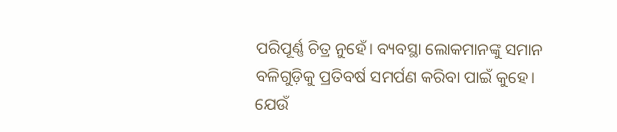ପରିପୂର୍ଣ୍ଣ ଚିତ୍ର ନୁହେଁ। ବ୍ୟବସ୍ଥା ଲୋକମାନଙ୍କୁ ସମାନ ବଳିଗୁଡ଼ିକୁ ପ୍ରତିବର୍ଷ ସମର୍ପଣ କରିବା ପାଇଁ କୁହେ। ଯେଉଁ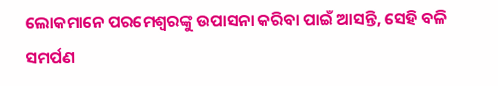ଲୋକମାନେ ପରମେଶ୍ୱରଙ୍କୁ ଉପାସନା କରିବା ପାଇଁ ଆସନ୍ତି, ସେହି ବଳି ସମର୍ପଣ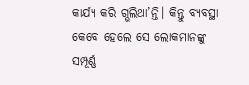କାର୍ଯ୍ୟ କରି ଗ୍ଭଲିଥା’ନ୍ତି। କିନ୍ତୁ ବ୍ୟବସ୍ଥା କେବେ ହେଲେ ସେ ଲୋକମାନଙ୍କୁ ସମ୍ପୂର୍ଣ୍ଣ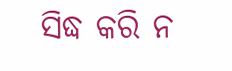ସିଦ୍ଧ କରି ନ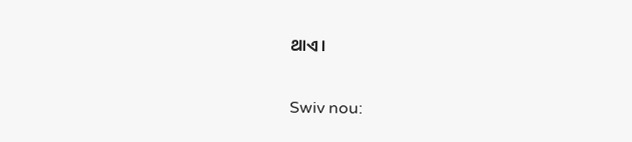ଥାଏ।


Swiv nou: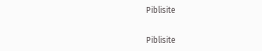Piblisite


Piblisite